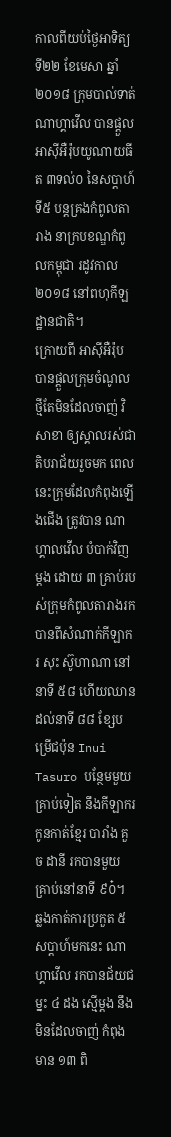កាលពីយប់ថ្ងៃអាទិត្យ ទី២២ ខែមេសា ឆ្នាំ២០១៨ ក្រុមបាល់ទាត់ ណាហ្គាវើល បានផ្ដួល អាស៊ីអឺរ៉ុបយូណាយធីត ៣ទល់០ នៃសប្តាហ៍ទី៥ បន្តគ្រងកំពូលតារាង នាក្របខណ្ឌកំពូលកម្ពុជា រដូវកាល ២០១៨ នៅពហុកីឡដ្ឋានជាតិ។
ក្រោយពី អាស៊ីអឺរ៉ុប បានផ្តួលក្រុមចំណូលថ្មីតែមិនដែលចាញ់ វិសាខា ឲ្យស្គាលរស់ជាតិបរាជ័យរួចមក ពេលនេះក្រុមដែលកំពុងឡើងជើង ត្រូវបាន ណាហ្គាលវើល បំបាក់វិញម្តង ដោយ ៣ គ្រាប់របស់ក្រុមកំពូលតារាងរកបានពីសំណាក់កីឡាករ សុះ ស៊ូហាណា នៅនាទី ៥៨ ហើយឈានដល់នាទី ៨៨ ខ្សែបម្រើជប៉ុន Inui Tasuro បន្ថែមមួយគ្រាប់ទៀត នឹងកីឡាករកូនកាត់ខ្មែរ បារាំង គួច ដានី រកបានមួយគ្រាប់នៅនាទី ៩០៎។
ឆ្លងកាត់ការប្រកួត ៥ សប្តាហ៍មកនេះ ណាហ្គាវើល រកបានជ័យជម្នះ ៤ ដង ស្មើម្តង នឹងមិនដែលចាញ់ កំពុងមាន ១៣ ពិ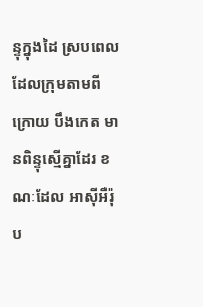ន្ទុក្នុងដៃ ស្របពេលដែលក្រុមតាមពីក្រោយ បឹងកេត មានពិន្ទុស្មើគ្នាដែរ ខណៈដែល អាសុីអឺរ៉ុប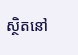ស្ថិតនៅ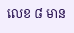លេខ ៨ មាន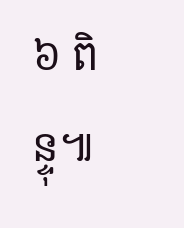៦ ពិន្ទុ៕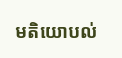មតិយោបល់